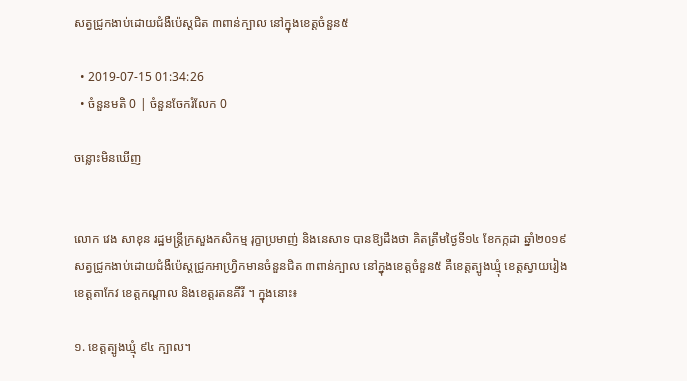សត្វជ្រូកងាប់ដោយជំងឺប៉េស្តជិត ៣ពាន់ក្បាល នៅក្នុងខេត្តចំនួន៥

  • 2019-07-15 01:34:26
  • ចំនួនមតិ 0 | ចំនួនចែករំលែក 0

ចន្លោះមិនឃើញ


លោក វេង សាខុន រដ្ឋមន្ត្រីក្រសួងកសិកម្ម រុក្ខាប្រមាញ់ និងនេសាទ បានឱ្យដឹងថា គិតត្រឹមថ្ងៃទី១៤ ខែកក្កដា ឆ្នាំ២០១៩ សត្វជ្រូកងាប់ដោយជំងឺប៉េស្តជ្រូកអាហ្វ្រិកមានចំនួនជិត ៣ពាន់ក្បាល នៅក្នុងខេត្តចំនួន៥ គឺខេត្តត្បូងឃ្មុំ ខេត្តស្វាយរៀង ខេត្តតាកែវ ខេត្តកណ្តាល និងខេត្តរតនគីរី ។ ក្នុងនោះ៖

១. ខេត្តត្បូងឃ្មុំ ៩៤ ក្បាល។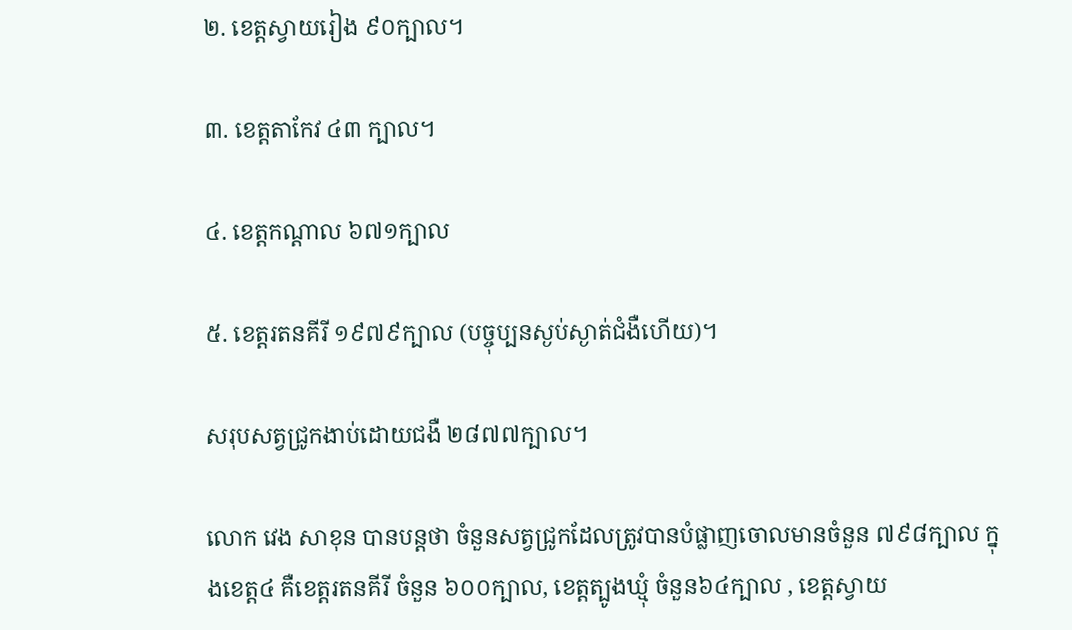២. ខេត្តស្វាយរៀង ៩០ក្បាល។

៣. ខេត្តតាកែវ ៤៣ ក្បាល។

៤. ខេត្តកណ្តាល ៦៧១ក្បាល

៥. ខេត្តរតនគីរី ១៩៧៩ក្បាល (បច្ចុប្បនស្ងប់ស្ងាត់ជំងឺហើយ)។

សរុបសត្វជ្រូកងាប់ដោយជងឺ ២៨៧៧ក្បាល។

លោក វេង សាខុន បានបន្តថា ចំនួនសត្វជ្រូកដែលត្រូវបានបំផ្លាញចោលមានចំនួន ៧៩៨ក្បាល ក្នុងខេត្ត៤ គឺខេត្តរតនគីរី ចំនួន ៦០០ក្បាល, ខេត្តត្បូងឃ្មុំ ចំនួន៦៤ក្បាល , ខេត្តស្វាយ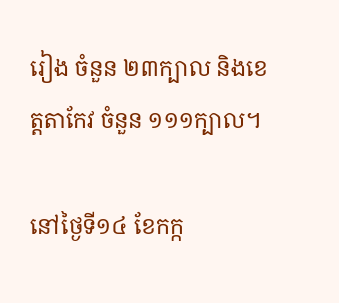រៀង ចំនួន ២៣ក្បាល និងខេត្តតាកែវ ចំនួន ១១១ក្បាល។

នៅថ្ងៃទី១៤ ខែកក្ក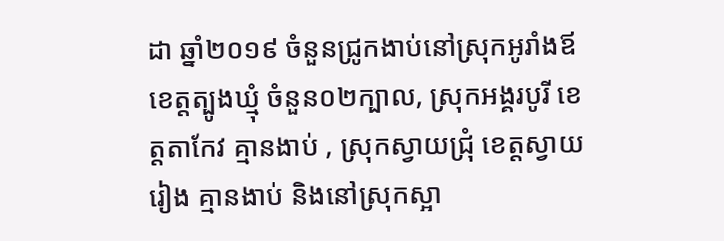ដា ឆ្នាំ២០១៩ ចំនួនជ្រូកងាប់នៅស្រុកអូរាំងឪ ខេត្តត្បូងឃ្មុំ ចំនួន០២ក្បាល, ស្រុកអង្គរបូរី ខេត្តតាកែវ គ្មានងាប់ , ស្រុកស្វាយជ្រុំ ខេត្តស្វាយរៀង គ្មានងាប់ និងនៅស្រុកស្អា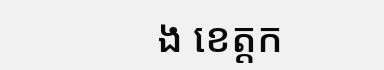ង ខេត្តក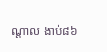ណ្តាល ងាប់៨៦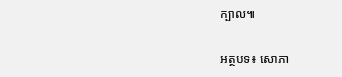ក្បាល៕

អត្ថបទ៖ សោភា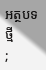អត្ថបទថ្មី
;